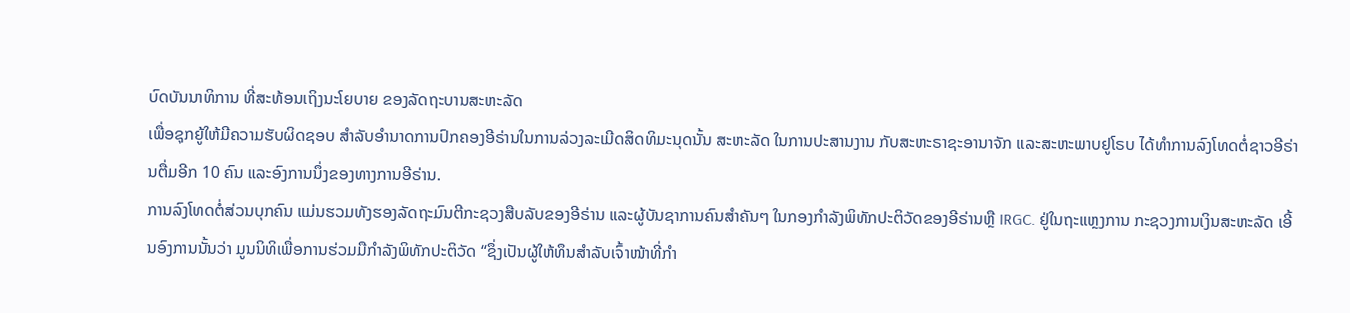ບົດບັນນາທິການ ທີ່ສະທ້ອນເຖິງນະໂຍບາຍ ຂອງລັດຖະບານສະຫະລັດ
ເພື່ອຊຸກຍູ້ໃຫ້ມີຄວາມຮັບຜິດຊອບ ສຳລັບອຳນາດການປົກຄອງອີຣ່ານໃນການລ່ວງລະເມີດສິດທິມະນຸດນັ້ນ ສະຫະລັດ ໃນການປະສານງານ ກັບສະຫະຣາຊະອານາຈັກ ແລະສະຫະພາບຢູໂຣບ ໄດ້ທຳການລົງໂທດຕໍ່ຊາວອີຣ່ານຕື່ມອີກ 10 ຄົນ ແລະອົງການນຶ່ງຂອງທາງການອີຣ່ານ.
ການລົງໂທດຕໍ່ສ່ວນບຸກຄົນ ແມ່ນຮວມທັງຮອງລັດຖະມົນຕີກະຊວງສືບລັບຂອງອີຣ່ານ ແລະຜູ້ບັນຊາການຄົນສຳຄັນໆ ໃນກອງກຳລັງພິທັກປະຕິວັດຂອງອີຣ່ານຫຼື IRGC. ຢູ່ໃນຖະແຫຼງການ ກະຊວງການເງິນສະຫະລັດ ເອີ້ນອົງການນັ້ນວ່າ ມູນນິທິເພື່ອການຮ່ວມມືກຳລັງພິທັກປະຕິວັດ “ຊຶ່ງເປັນຜູ້ໃຫ້ທຶນສຳລັບເຈົ້າໜ້າທີ່ກຳ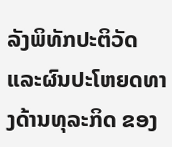ລັງພິທັກປະຕິວັດ ແລະຜົນປະໂຫຍດທາງດ້ານທຸລະກິດ ຂອງ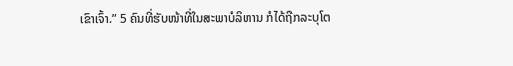ເຂົາເຈົ້າ.” 5 ຄົນທີ່ຮັບໜ້າທີ່ໃນສະພາບໍລິຫານ ກໍໄດ້ຖືກລະບຸໂຕ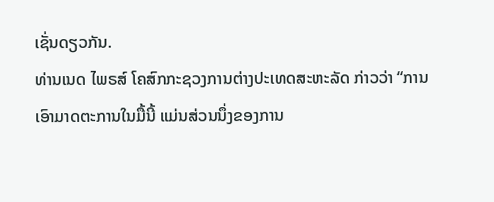ເຊັ່ນດຽວກັນ.
ທ່ານເນດ ໄພຣສ໌ ໂຄສົກກະຊວງການຕ່າງປະເທດສະຫະລັດ ກ່າວວ່າ “ການເອົາມາດຕະການໃນມື້ນີ້ ແມ່ນສ່ວນນຶ່ງຂອງການ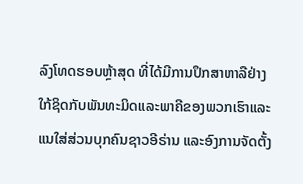ລົງໂທດຮອບຫຼ້າສຸດ ທີ່ໄດ້ມີການປຶກສາຫາລືຢ່າງໃກ້ຊິດກັບພັນທະມິດແລະພາຄີຂອງພວກເຮົາແລະແນໃສ່ສ່ວນບຸກຄົນຊາວອີຣ່ານ ແລະອົງການຈັດຕັ້ງ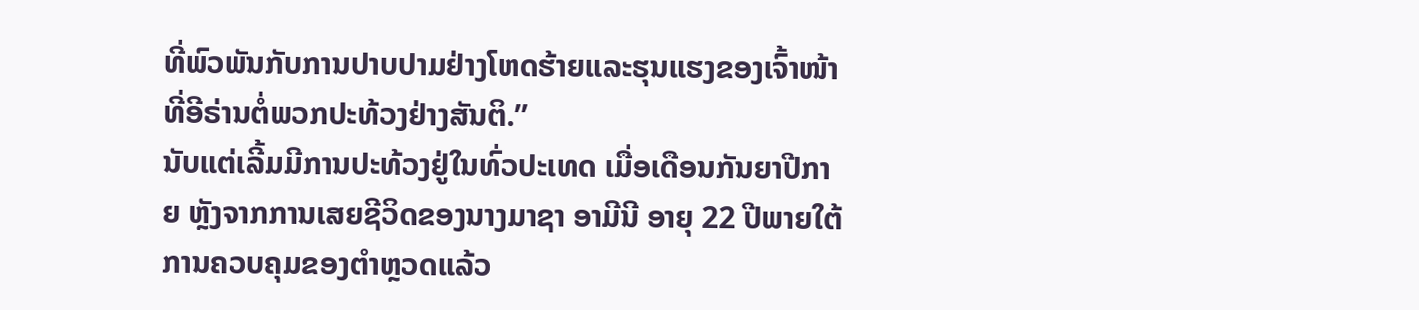ທີ່ພົວພັນກັບການປາບປາມຢ່າງໂຫດຮ້າຍແລະຮຸນແຮງຂອງເຈົ້າໜ້າທີ່ອີຣ່ານຕໍ່ພວກປະທ້ວງຢ່າງສັນຕິ.”
ນັບແຕ່ເລີ້ມມີການປະທ້ວງຢູ່ໃນທົ່ວປະເທດ ເມື່ອເດືອນກັນຍາປີກາຍ ຫຼັງຈາກການເສຍຊີວິດຂອງນາງມາຊາ ອາມີນີ ອາຍຸ 22 ປີພາຍໃຕ້ການຄວບຄຸມຂອງຕຳຫຼວດແລ້ວ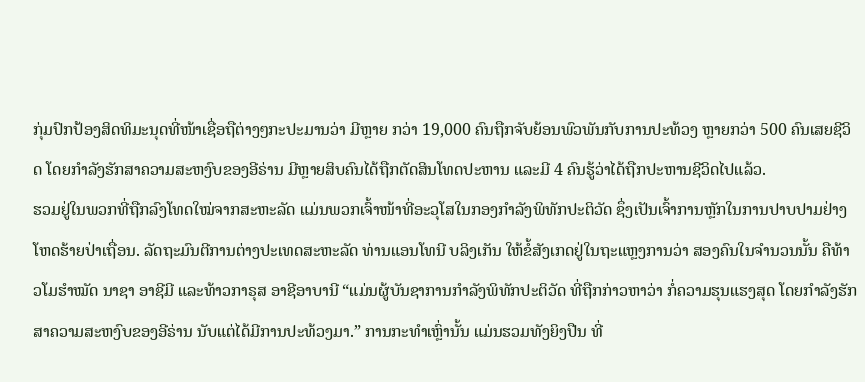ກຸ່ມປົກປ້ອງສິດທິມະນຸດທີ່ໜ້າເຊື່ອຖືຕ່າງໆກະປະມານວ່າ ມີຫຼາຍ ກວ່າ 19,000 ຄົນຖືກຈັບຍ້ອນພົວພັນກັບການປະທ້ວງ ຫຼາຍກວ່າ 500 ຄົນເສຍຊີວິດ ໂດຍກຳລັງຮັກສາຄວາມສະຫງົບຂອງອີຣ່ານ ມີຫຼາຍສິບຄົນໄດ້ຖືກຕັດສິນໂທດປະຫານ ແລະມີ 4 ຄົນຮູ້ວ່າໄດ້ຖືກປະຫານຊີວິດໄປແລ້ວ.
ຮວມຢູ່ໃນພວກທີ່ຖືກລົງໂທດໃໝ່ຈາກສະຫະລັດ ແມ່ນພວກເຈົ້າໜ້າທີ່ອະວຸໂສໃນກອງກຳລັງພິທັກປະຕິວັດ ຊຶ່ງເປັນເຈົ້າການຫຼັກໃນການປາບປາມຢ່າງໂຫດຮ້າຍປ່າເຖື່ອນ. ລັດຖະມົນຕີການຕ່າງປະເທດສະຫະລັດ ທ່ານແອນໂທນີ ບລິງເກັນ ໃຫ້ຂໍ້ສັງເກດຢູ່ໃນຖະແຫຼງການວ່າ ສອງຄົນໃນຈຳນວນນັ້ນ ຄືທ້າວໂມຮຳໝັດ ນາຊາ ອາຊີມີ ແລະທ້າວກາຣຸສ ອາຊີອາບານີ “ແມ່ນຜູ້ບັນຊາການກຳລັງພິທັກປະຕິວັດ ທີ່ຖືກກ່າວຫາວ່າ ກໍ່ຄວາມຮຸນແຮງສຸດ ໂດຍກຳລັງຮັກສາຄວາມສະຫງົບຂອງອີຣ່ານ ນັບແຕ່ໄດ້ມີການປະທ້ວງມາ.” ການກະທຳເຫຼົ່ານັ້ນ ແມ່ນຮວມທັງຍິງປືນ ທີ່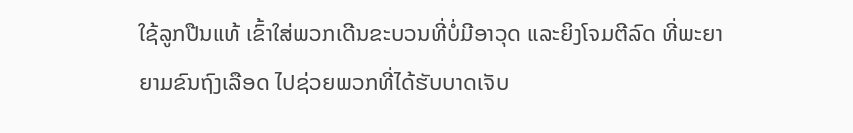ໃຊ້ລູກປືນແທ້ ເຂົ້າໃສ່ພວກເດີນຂະບວນທີ່ບໍ່ມີອາວຸດ ແລະຍິງໂຈມຕີລົດ ທີ່ພະຍາຍາມຂົນຖົງເລືອດ ໄປຊ່ວຍພວກທີ່ໄດ້ຮັບບາດເຈັບ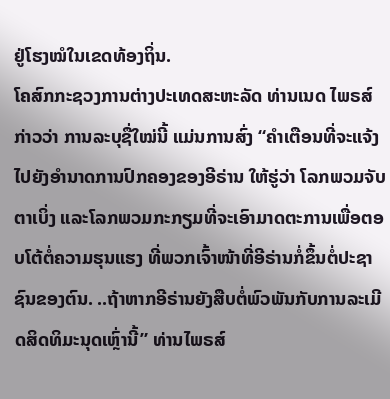ຢູ່ໂຮງໝໍໃນເຂດທ້ອງຖິ່ນ.
ໂຄສົກກະຊວງການຕ່າງປະເທດສະຫະລັດ ທ່ານເນດ ໄພຣສ໌ ກ່າວວ່າ ການລະບຸຊື່ໃໝ່ນີ້ ແມ່ນການສົ່ງ “ຄຳເຕືອນທີ່ຈະແຈ້ງໄປຍັງອຳນາດການປົກຄອງຂອງອີຣ່ານ ໃຫ້ຮູ່ວ່າ ໂລກພວມຈັບຕາເບິ່ງ ແລະໂລກພວມກະກຽມທີ່ຈະເອົາມາດຕະການເພື່ອຕອບໂຕ້ຕໍ່ຄວາມຮຸນແຮງ ທີ່ພວກເຈົ້າໜ້າທີ່ອີຣ່ານກໍ່ຂຶ້ນຕໍ່ປະຊາຊົນຂອງຕົນ. ..ຖ້າຫາກອີຣ່ານຍັງສືບຕໍ່ພົວພັນກັບການລະເມີດສິດທິມະນຸດເຫຼົ່ານີ້” ທ່ານໄພຣສ໌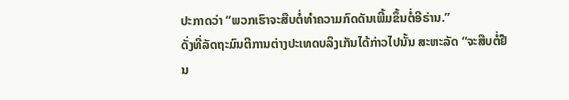ປະກາດວ່າ “ພວກເຮົາຈະສືບຕໍ່ທຳຄວາມກົດດັນເພີ້ມຂຶ້ນຕໍ່ອີຣ່ານ.”
ດັ່ງທີ່ລັດຖະມົນຕີການຕ່າງປະເທດບລິງເກັນໄດ້ກ່າວໄປນັ້ນ ສະຫະລັດ “ຈະສືບຕໍ່ຢືນ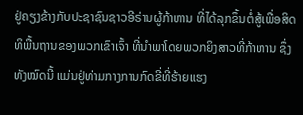ຢູ່ຄຽງຂ້າງກັບປະຊາຊົນຊາວອີຣ່ານຜູ້ກ້າຫານ ທີ່ໄດ້ລຸກຂຶ້ນຕໍ່ສູ້ເພື່ອສິດທິພື້ນຖານຂອງພວກເຂົາເຈົ້າ ທີ່ນຳພາໂດຍພວກຍິງສາວທີ່ກ້າຫານ ຊຶ່ງທັງໝົດນີ້ ແມ່ນຢູ່ທ່າມກາງການກົດຂີ່ທີ່ຮ້າຍແຮງ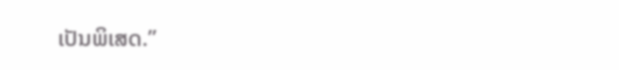ເປັນພິເສດ.”